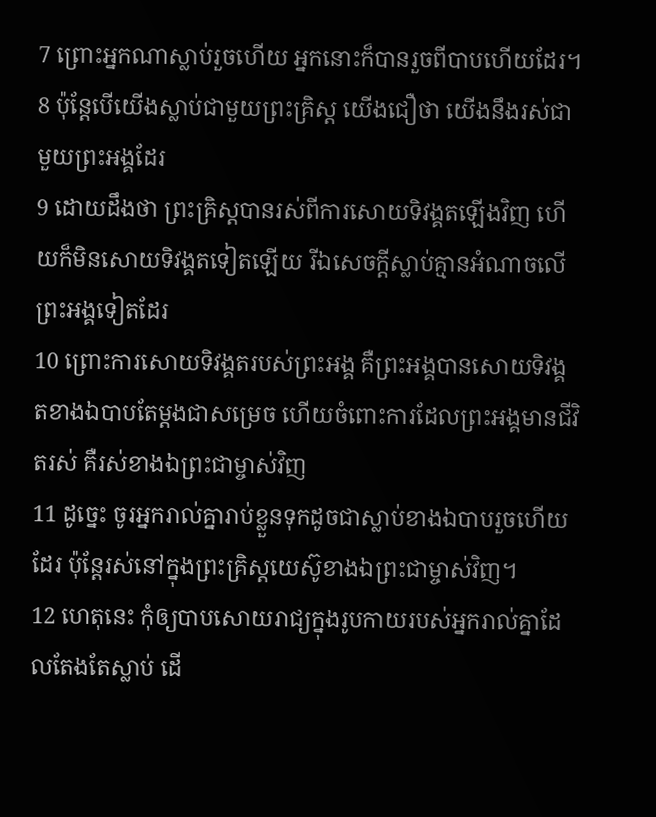7 ព្រោះអ្នកណាស្លាប់រួចហើយ អ្នកនោះក៏បានរួចពីបាបហើយដែរ។
8 ប៉ុន្ដែបើយើងស្លាប់ជាមួយព្រះគ្រិស្ដ យើងជឿថា យើងនឹងរស់ជាមួយព្រះអង្គដែរ
9 ដោយដឹងថា ព្រះគ្រិស្ដបានរស់ពីការសោយទិវង្គតឡើងវិញ ហើយក៏មិនសោយទិវង្គតទៀតឡើយ រីឯសេចក្ដីស្លាប់គ្មានអំណាចលើព្រះអង្គទៀតដែរ
10 ព្រោះការសោយទិវង្គតរបស់ព្រះអង្គ គឺព្រះអង្គបានសោយទិវង្គតខាងឯបាបតែម្ដងជាសម្រេច ហើយចំពោះការដែលព្រះអង្គមានជីវិតរស់ គឺរស់ខាងឯព្រះជាម្ចាស់វិញ
11 ដូច្នេះ ចូរអ្នករាល់គ្នារាប់ខ្លួនទុកដូចជាស្លាប់ខាងឯបាបរួចហើយដែរ ប៉ុន្ដែរស់នៅក្នុងព្រះគ្រិស្ដយេស៊ូខាងឯព្រះជាម្ចាស់វិញ។
12 ហេតុនេះ កុំឲ្យបាបសោយរាជ្យក្នុងរូបកាយរបស់អ្នករាល់គ្នាដែលតែងតែស្លាប់ ដើ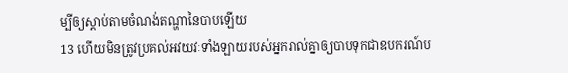ម្បីឲ្យស្ដាប់តាមចំណង់តណ្ហានៃបាបឡើយ
13 ហើយមិនត្រូវប្រគល់អវយវៈទាំងឡាយរបស់អ្នករាល់គ្នាឲ្យបាបទុកជាឧបករណ៍ប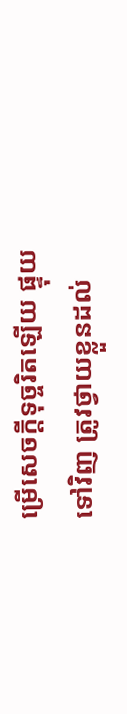ម្រើសេចក្ដីទុច្ចរិតឡើយ ផ្ទុយទៅវិញ ត្រូវថ្វាយខ្លួនដល់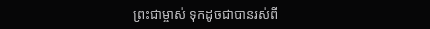ព្រះជាម្ចាស់ ទុកដូចជាបានរស់ពី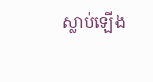ស្លាប់ឡើង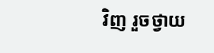វិញ រួចថ្វាយ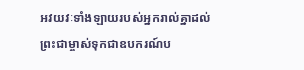អវយវៈទាំងឡាយរបស់អ្នករាល់គ្នាដល់ព្រះជាម្ចាស់ទុកជាឧបករណ៍ប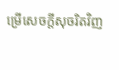ម្រើសេចក្ដីសុចរិតវិញ